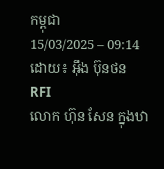កម្ពុជា
15/03/2025 – 09:14
ដោយ៖ អ៊ឹង ប៊ុនថន
RFI
លោក ហ៊ុន សែន ក្នុងឋា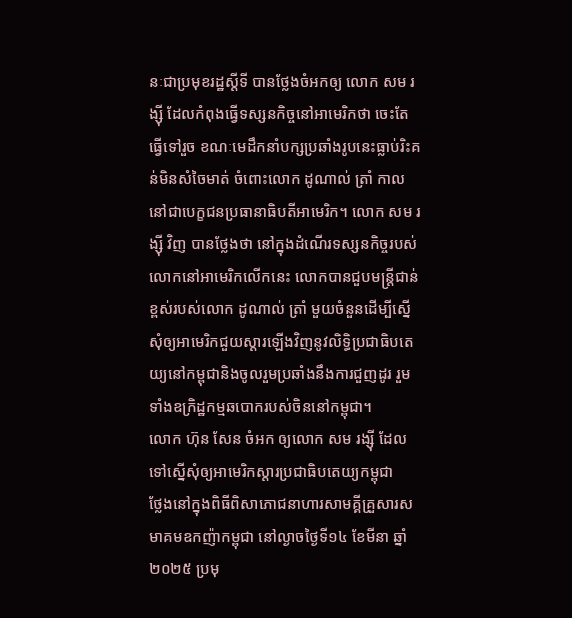នៈជាប្រមុខរដ្ឋស្តីទី បានថ្លែងចំអកឲ្យ លោក សម រង្ស៊ី ដែលកំពុងធ្វើទស្សនកិច្ចនៅអាមេរិកថា ចេះតែធ្វើទៅរួច ខណៈមេដឹកនាំបក្សប្រឆាំងរូបនេះធ្លាប់រិះគន់មិនសំចៃមាត់ ចំពោះលោក ដូណាល់ ត្រាំ កាលនៅជាបេក្ខជនប្រធានាធិបតីអាមេរិក។ លោក សម រង្ស៊ី វិញ បានថ្លែងថា នៅក្នុងដំណើរទស្សនកិច្ចរបស់លោកនៅអាមេរិកលើកនេះ លោកបានជួបមន្ត្រីជាន់ខ្ពស់របស់លោក ដូណាល់ ត្រាំ មួយចំនួនដើម្បីស្នើសុំឲ្យអាមេរិកជួយស្តារឡើងវិញនូវលិទ្ធិប្រជាធិបតេយ្យនៅកម្ពុជានិងចូលរួមប្រឆាំងនឹងការជួញដូរ រួមទាំងឧក្រិដ្ឋកម្មឆបោករបស់ចិននៅកម្ពុជា។
លោក ហ៊ុន សែន ចំអក ឲ្យលោក សម រង្ស៊ី ដែលទៅស្នើសុំឲ្យអាមេរិកស្តារប្រជាធិបតេយ្យកម្ពុជា
ថ្លែងនៅក្នុងពិធីពិសាភោជនាហារសាមគ្គីគ្រួសារសមាគមឧកញ៉ាកម្ពុជា នៅល្ងាចថ្ងៃទី១៤ ខែមីនា ឆ្នាំ២០២៥ ប្រមុ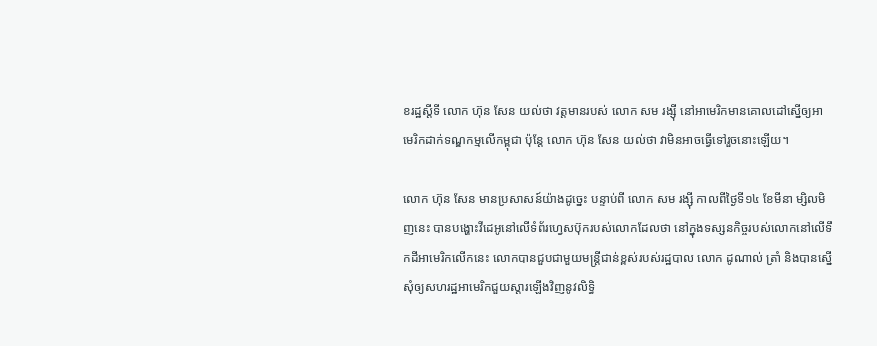ខរដ្ឋស្តីទី លោក ហ៊ុន សែន យល់ថា វត្តមានរបស់ លោក សម រង្ស៊ី នៅអាមេរិកមានគោលដៅស្នើឲ្យអាមេរិកដាក់ទណ្ឌកម្មលើកម្ពុជា ប៉ុន្តែ លោក ហ៊ុន សែន យល់ថា វាមិនអាចធ្វើទៅរួចនោះឡើយ។

លោក ហ៊ុន សែន មានប្រសាសន៍យ៉ាងដូច្នេះ បន្ទាប់ពី លោក សម រង្ស៊ី កាលពីថ្ងៃទី១៤ ខែមីនា ម្សិលមិញនេះ បានបង្ហោះវីដេអូនៅលើទំព័រហ្វេសប៊ុករបស់លោកដែលថា នៅក្នុងទស្សនកិច្ចរបស់លោកនៅលើទឹកដីអាមេរិកលើកនេះ លោកបានជួបជាមួយមន្ត្រីជាន់ខ្ពស់របស់រដ្ឋបាល លោក ដូណាល់ ត្រាំ និងបានស្នើសុំឲ្យសហរដ្ឋអាមេរិកជួយស្តារឡើងវិញនូវលិទ្ធិ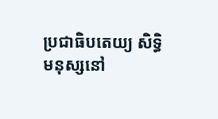ប្រជាធិបតេយ្យ សិទ្ធិមនុស្សនៅ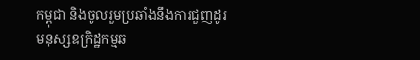កម្ពុជា និងចូលរួមប្រឆាំងនឹងការជួញដូរ មនុស្សឧក្រិដ្ឋកម្មឆ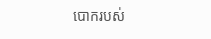បោករបស់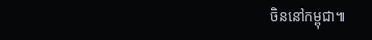ចិននៅកម្ពុជា៕